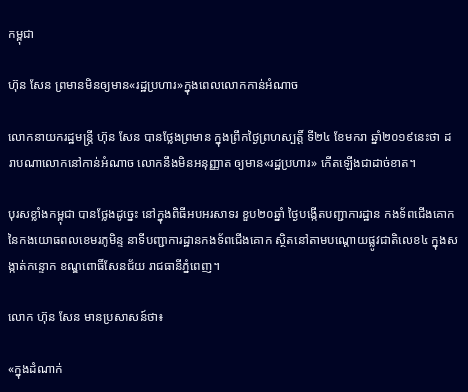កម្ពុជា

ហ៊ុន សែន ព្រមានមិនឲ្យមាន«រដ្ឋប្រហារ»ក្នុងពេលលោកកាន់អំណាច

លោកនាយករដ្ឋមន្ត្រី ហ៊ុន សែន បានថ្លែងព្រមាន ក្នុងព្រឹកថ្ងៃព្រហស្បត្តិ៍ ទី២៤ ខែមករា ឆ្នាំ២០១៩នេះថា ដរាបណាលោកនៅកាន់អំណាច លោកនឹងមិនអនុញ្ញាត ឲ្យមាន«រដ្ឋប្រហារ» កើតឡើងជាដាច់ខាត។

បុរសខ្លាំងកម្ពុជា បានថ្លែងដូច្នេះ នៅក្នុងពិធីអបអរសាទរ ខួប២០ឆ្នាំ ថ្ងៃបង្កេីតបញ្ជាការដ្ឋាន កងទ័ពជើងគោក នៃកងយោធពលខេមរភូមិន្ទ នាទីបញ្ជាការដ្ឋានកងទ័ពជើងគោក ស្ថិតនៅតាមបណ្តោយផ្លូវជាតិលេខ៤ ក្នុងសង្កាត់កន្ទោក ខណ្ឌពោធិ៍សែនជ័យ រាជធានីភ្នំពេញ។

លោក ហ៊ុន សែន មានប្រសាសន៍ថា៖

«ក្នុងដំណាក់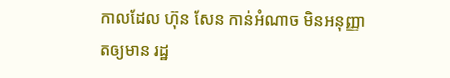កាលដែល ហ៊ុន សែន កាន់អំណាច មិនអនុញ្ញាតឲ្យមាន រដ្ឋ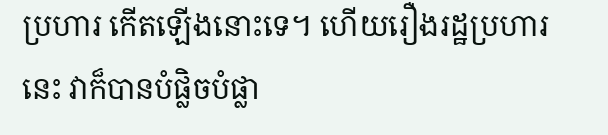ប្រហារ កើតឡើងនោះទេ។ ហើយរឿងរដ្ឋប្រហារនេះ វាក៏បានបំផ្លិចបំផ្លា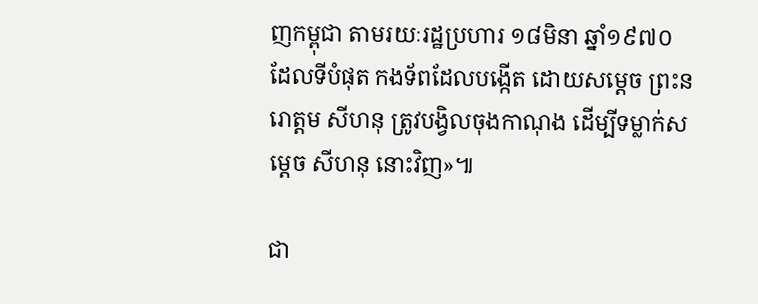ញកម្ពុជា តាមរយៈរដ្ឋប្រហារ ១៨មិនា ឆ្នាំ១៩៧០ ដែលទីបំផុត កងទ័ពដែលបង្កើត ដោយសម្ដេច ព្រះនរោត្ដម សីហនុ ត្រូវបង្វិលចុងកាណុង ដើម្បីទម្លាក់សម្ដេច សីហនុ នោះវិញ»៕

ជា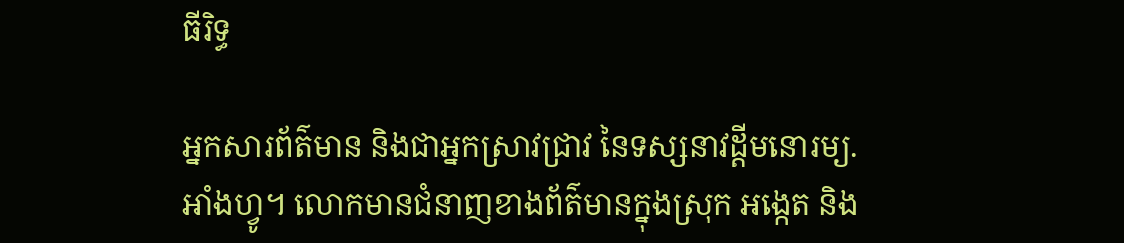ធីរិទ្ធ

អ្នកសារព័ត៌មាន និងជាអ្នកស្រាវជ្រាវ នៃទស្សនាវដ្ដីមនោរម្យ.អាំងហ្វូ។ លោកមានជំនាញខាងព័ត៌មានក្នុងស្រុក អង្កេត និង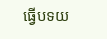ធ្វើបទយ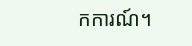កការណ៍។